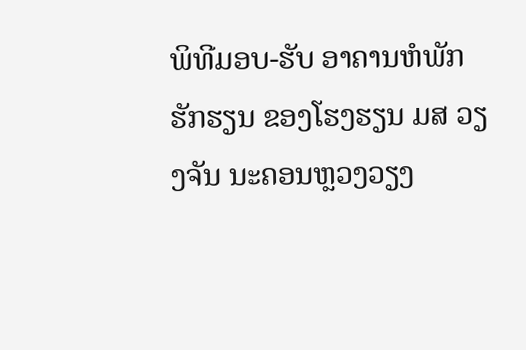ພິທີມອບ-ຮັບ ອາຄານຫໍພັກຮັກຮຽນ ຂອງໂຮງຮຽນ ມສ ວຽງຈັນ ນະຄອນຫຼວງວຽງ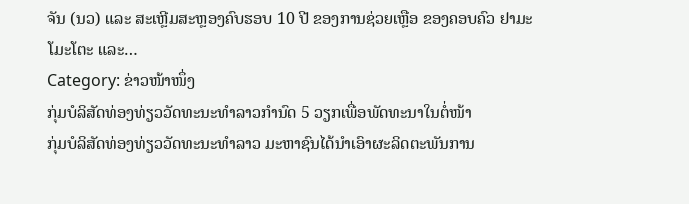ຈັນ (ນວ) ແລະ ສະເຫຼີມສະຫຼອງຄົບຮອບ 10 ປີ ຂອງການຊ່ວຍເຫຼືອ ຂອງຄອບຄົວ ຢາມະໂມະໂຕະ ແລະ…
Category: ຂ່າວໜ້າໜຶ່ງ
ກຸ່ມບໍລິສັດທ່ອງທ່ຽວວັດທະນະທຳລາວກຳນົດ 5 ວຽກເພື່ອພັດທະນາໃນຕໍ່ໜ້າ
ກຸ່ມບໍລິສັດທ່ອງທ່ຽວວັດທະນະທຳລາວ ມະຫາຊົນໄດ້ນໍາເອົາຜະລິດຕະພັນການ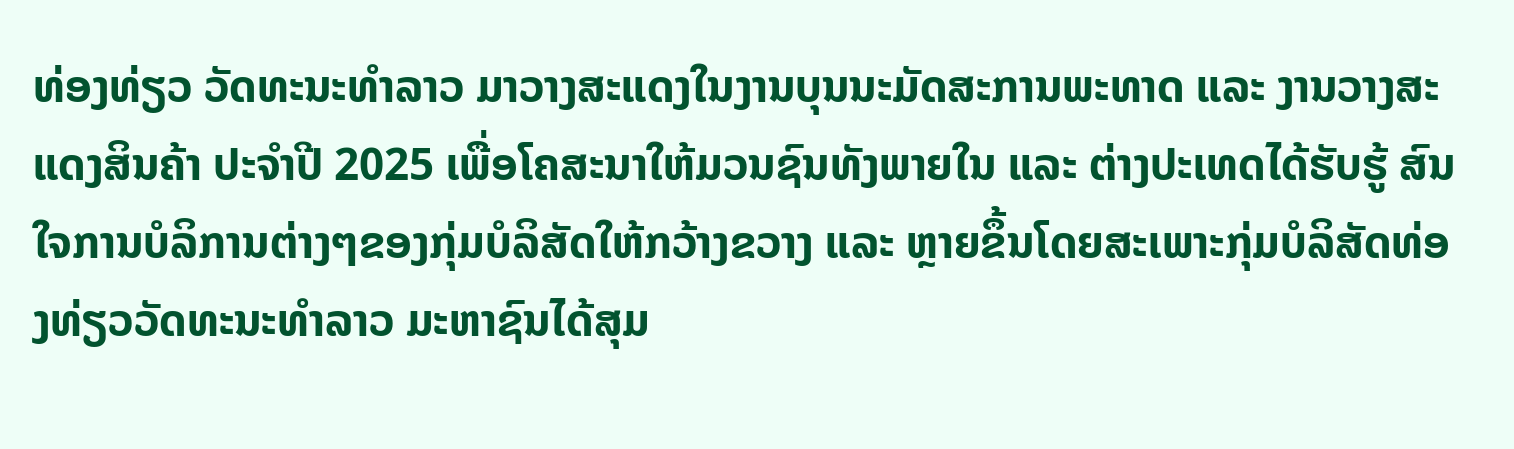ທ່ອງທ່ຽວ ວັດທະນະທໍາລາວ ມາວາງສະແດງໃນງານບຸນນະມັດສະການພະທາດ ແລະ ງານວາງສະແດງສິນຄ້າ ປະຈຳປີ 2025 ເພື່ອໂຄສະນາໃຫ້ມວນຊົນທັງພາຍໃນ ແລະ ຕ່າງປະເທດໄດ້ຮັບຮູ້ ສົນໃຈການບໍລິການຕ່າງໆຂອງກຸ່ມບໍລິສັດໃຫ້ກວ້າງຂວາງ ແລະ ຫຼາຍຂຶ້ນໂດຍສະເພາະກຸ່ມບໍລິສັດທ່ອງທ່ຽວວັດທະນະທໍາລາວ ມະຫາຊົນໄດ້ສຸມ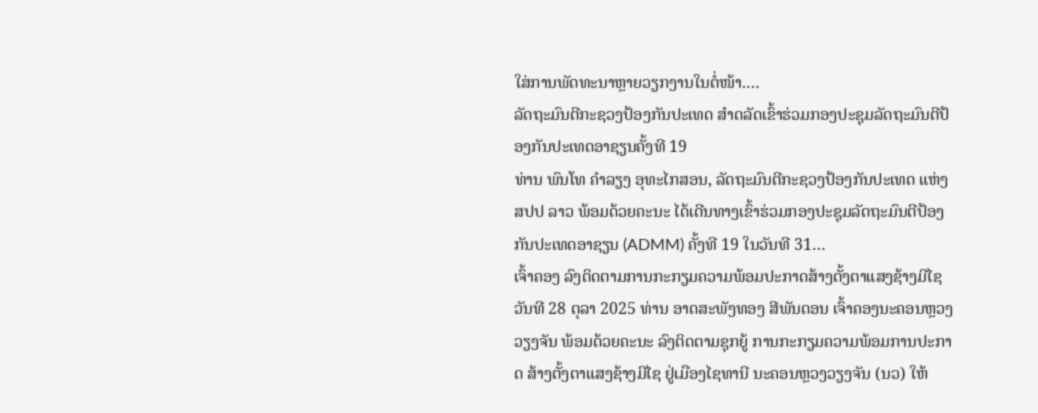ໃສ່ການພັດທະນາຫຼາຍວຽກງານໃນຕໍ່ໜ້າ.…
ລັດຖະມົນຕີກະຊວງປ້ອງກັນປະເທດ ສຳດລັດເຂົ້າຮ່ວມກອງປະຊຸມລັດຖະມົນຕີປ້ອງກັນປະເທດອາຊຽນຄັ້ງທີ 19
ທ່ານ ພົນໂທ ຄຳລຽງ ອຸທະໄກສອນ, ລັດຖະມົນຕີກະຊວງປ້ອງກັນປະເທດ ແຫ່ງ ສປປ ລາວ ພ້ອມດ້ວຍຄະນະ ໄດ້ເດີນທາງເຂົ້າຮ່ວມກອງປະຊຸມລັດຖະມົນຕີປ້ອງກັນປະເທດອາຊຽນ (ADMM) ຄັ້ງທີ 19 ໃນວັນທີ 31…
ເຈົ້າຄອງ ລົງຕິດຕາມການກະກຽມຄວາມພ້ອມປະກາດສ້າງຕັ້ງຕາແສງຊ້າງມີໄຊ
ວັນທີ 28 ຕຸລາ 2025 ທ່ານ ອາດສະພັງທອງ ສີພັນດອນ ເຈົ້າຄອງນະຄອນຫຼວງວຽງຈັນ ພ້ອມດ້ວຍຄະນະ ລົງຕິດຕາມຊຸກຍູ້ ການກະກຽມຄວາມພ້ອມການປະກາດ ສ້າງຕັ້ງຕາແສງຊ້າງມີໄຊ ຢູ່ເມືອງໄຊທານີ ນະຄອນຫຼວງວຽງຈັນ (ນວ) ໃຫ້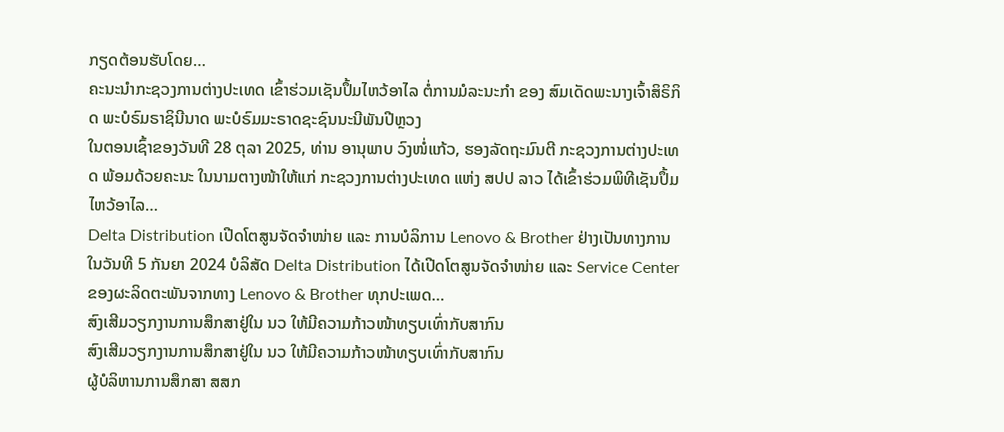ກຽດຕ້ອນຮັບໂດຍ…
ຄະນະນໍາກະຊວງການຕ່າງປະເທດ ເຂົ້າຮ່ວມເຊັນປຶ້ມໄຫວ້ອາໄລ ຕໍ່ການມໍລະນະກໍາ ຂອງ ສົມເດັດພະນາງເຈົ້າສິຣິກິດ ພະບໍຣົມຣາຊິນີນາດ ພະບໍຣົມມະຣາດຊະຊົນນະນີພັນປີຫຼວງ
ໃນຕອນເຊົ້າຂອງວັນທີ 28 ຕຸລາ 2025, ທ່ານ ອານຸພາບ ວົງໜໍ່ແກ້ວ, ຮອງລັດຖະມົນຕີ ກະຊວງການຕ່າງປະເທດ ພ້ອມດ້ວຍຄະນະ ໃນນາມຕາງໜ້າໃຫ້ແກ່ ກະຊວງການຕ່າງປະເທດ ແຫ່ງ ສປປ ລາວ ໄດ້ເຂົ້າຮ່ວມພິທີເຊັນປຶ້ມໄຫວ້ອາໄລ…
Delta Distribution ເປີດໂຕສູນຈັດຈໍາໜ່າຍ ແລະ ການບໍລິການ Lenovo & Brother ຢ່າງເປັນທາງການ
ໃນວັນທີ 5 ກັນຍາ 2024 ບໍລິສັດ Delta Distribution ໄດ້ເປີດໂຕສູນຈັດຈໍາໜ່າຍ ແລະ Service Center ຂອງຜະລິດຕະພັນຈາກທາງ Lenovo & Brother ທຸກປະເພດ…
ສົງເສີມວຽກງານການສຶກສາຢູ່ໃນ ນວ ໃຫ້ມີຄວາມກ້າວໜ້າທຽບເທົ່າກັບສາກົນ
ສົງເສີມວຽກງານການສຶກສາຢູ່ໃນ ນວ ໃຫ້ມີຄວາມກ້າວໜ້າທຽບເທົ່າກັບສາກົນ
ຜູ້ບໍລິຫານການສຶກສາ ສສກ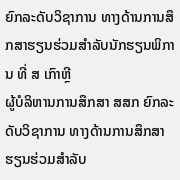ຍົກລະດັບວິຊາການ ທາງດ້ານການສຶກສາຮຽນຮ່ວມສຳລັບນັກຮຽນພິການ ທີ່ ສ ເກົາຫຼີ
ຜູ້ບໍລິຫານການສຶກສາ ສສກ ຍົກລະດັບວິຊາການ ທາງດ້ານການສຶກສາຮຽນຮ່ວມສຳລັບ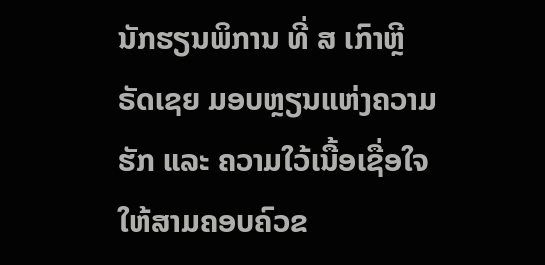ນັກຮຽນພິການ ທີ່ ສ ເກົາຫຼີ
ຣັດເຊຍ ມອບຫຼຽນແຫ່ງຄວາມຮັກ ແລະ ຄວາມໃວ້ເນື້ອເຊື່ອໃຈ ໃຫ້ສາມຄອບຄົວຂ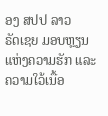ອງ ສປປ ລາວ
ຣັດເຊຍ ມອບຫຼຽນແຫ່ງຄວາມຮັກ ແລະ ຄວາມໃວ້ເນື້ອ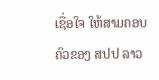ເຊື່ອໃຈ ໃຫ້ສາມຄອບຄົວຂອງ ສປປ ລາວ